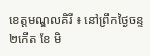ខេត្តមណ្ឌលគិរី ៖ នៅព្រឹកថ្ងៃចន្ទ ២កើត ខែ មិ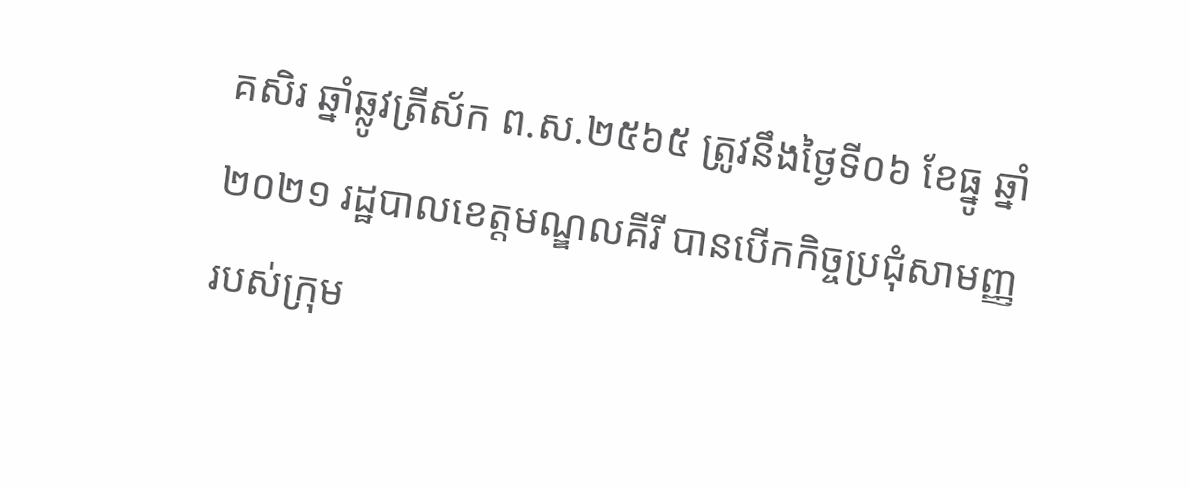គសិរ ឆ្នាំឆ្លូវត្រីស័ក ព.ស.២៥៦៥ ត្រូវនឹងថ្ងៃទី០៦ ខែធ្នូ ឆ្នាំ ២០២១ រដ្ឋបាលខេត្តមណ្ឌលគីរី បានបើកកិច្ចប្រជុំសាមញ្ញរបស់ក្រុម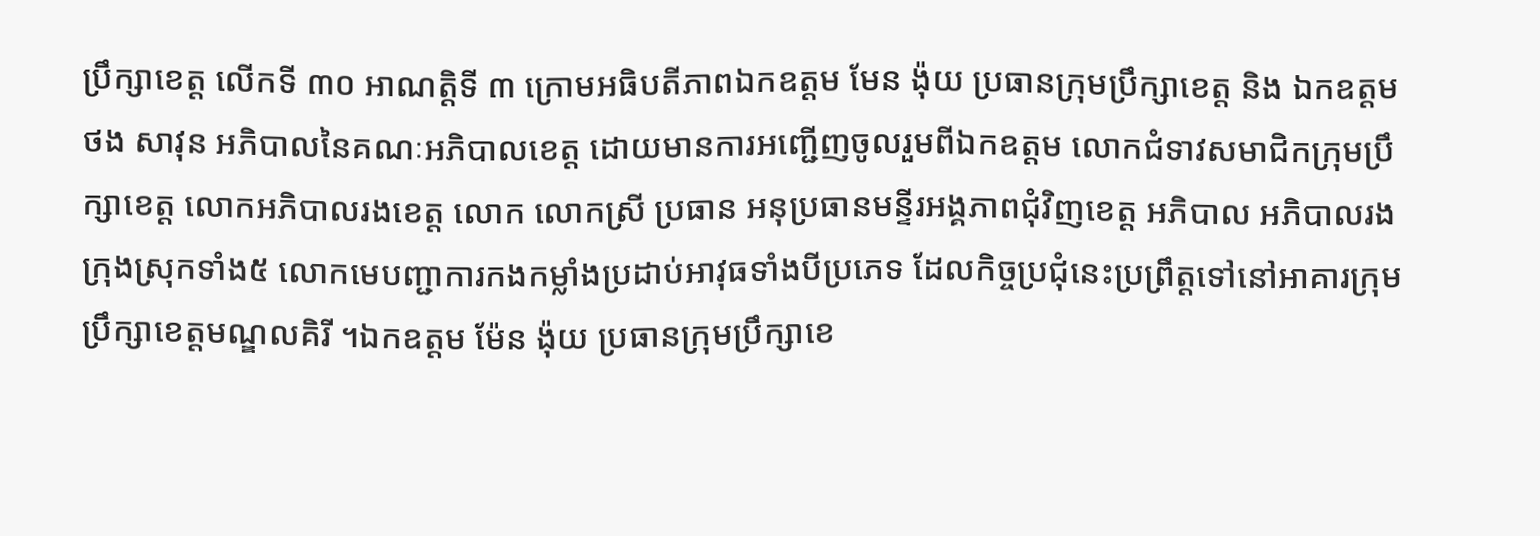ប្រឹក្សាខេត្ត លើកទី ៣០ អាណត្តិទី ៣ ក្រោមអធិបតីភាពឯកឧត្តម មែន ង៉ុយ ប្រធានក្រុមប្រឹក្សាខេត្ត និង ឯកឧត្តម ថង សាវុន អភិបាលនៃគណៈអភិបាលខេត្ត ដោយមានការអញ្ជើញចូលរួមពីឯកឧត្តម លោកជំទាវសមាជិកក្រុមប្រឹក្សាខេត្ត លោកអភិបាលរងខេត្ត លោក លោកស្រី ប្រធាន អនុប្រធានមន្ទីរអង្គភាពជុំវិញខេត្ត អភិបាល អភិបាលរងក្រុងស្រុកទាំង៥ លោកមេបញ្ជាការកងកម្លាំងប្រដាប់អាវុធទាំងបីប្រភេទ ដែលកិច្ចប្រជុំនេះប្រព្រឹត្តទៅនៅអាគារក្រុមប្រឹក្សាខេត្តមណ្ឌលគិរី ។ឯកឧត្តម ម៉ែន ង៉ុយ ប្រធានក្រុមប្រឹក្សាខេ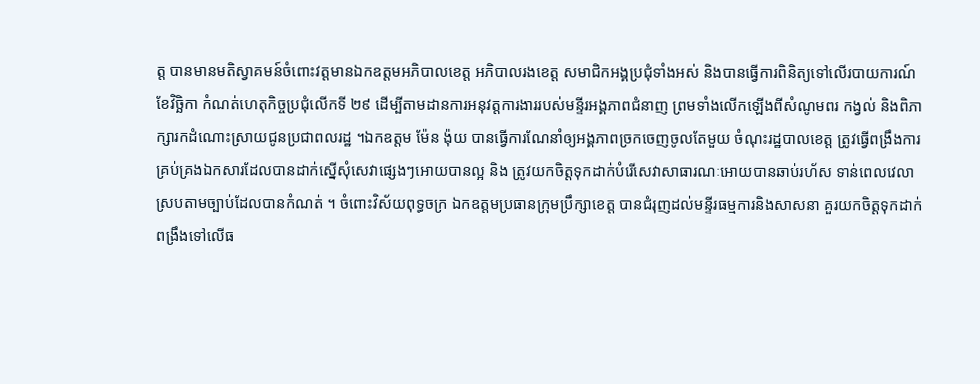ត្ត បានមានមតិស្វាគមន៍ចំពោះវត្តមានឯកឧត្តមអភិបាលខេត្ត អភិបាលរងខេត្ត សមាជិកអង្គប្រជុំទាំងអស់ និងបានធ្វើការពិនិត្យទៅលើរបាយការណ៍ខែវិច្ឆិកា កំណត់ហេតុកិច្ចប្រជុំលើកទី ២៩ ដើម្បីតាមដានការអនុវត្តការងាររបស់មន្ទីរអង្គភាពជំនាញ ព្រមទាំងលើកឡើងពីសំណូមពរ កង្វល់ និងពិភាក្សារកដំណោះស្រាយជូនប្រជាពលរដ្ឋ ។ឯកឧត្តម ម៉ែន ង៉ុយ បានធ្វើការណែនាំឲ្យអង្គភាពច្រកចេញចូលតែមួយ ចំណុះរដ្ឋបាលខេត្ត ត្រូវធ្វើពង្រឹងការគ្រប់គ្រងឯកសារដែលបានដាក់ស្នើសុំសេវាផ្សេងៗអោយបានល្អ និង ត្រូវយកចិត្តទុកដាក់បំរើសេវាសាធារណៈអោយបានឆាប់រហ័ស ទាន់ពេលវេលា ស្របតាមច្បាប់ដែលបានកំណត់ ។ ចំពោះវិស័យពុទ្ធចក្រ ឯកឧត្តមប្រធានក្រុមប្រឹក្សាខេត្ត បានជំរុញដល់មន្ទីរធម្មការនិងសាសនា គួរយកចិត្តទុកដាក់ពង្រឹងទៅលើធ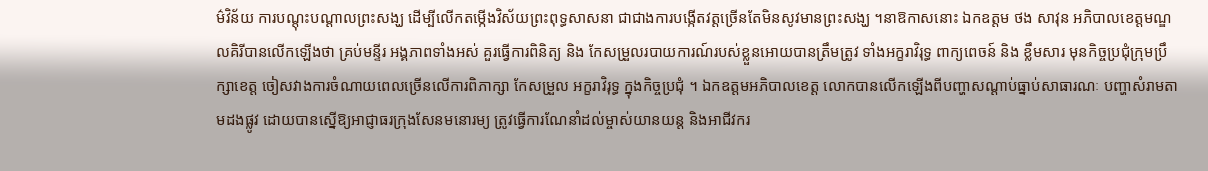ម៌វិន័យ ការបណ្ដុះបណ្ដាលព្រះសង្ឃ ដើម្បីលើកតម្កើងវិស័យព្រះពុទ្ធសាសនា ជាជាងការបង្កើតវត្តច្រើនតែមិនសូវមានព្រះសង្ឃ ។នាឱកាសនោះ ឯកឧត្តម ថង សាវុន អភិបាលខេត្តមណ្ឌលគិរីបានលើកឡើងថា គ្រប់មន្ទីរ អង្គភាពទាំងអស់ គួរធ្វើការពិនិត្យ និង កែសម្រួលរបាយការណ៍របស់ខ្លួនអោយបានត្រឹមត្រូវ ទាំងអក្ខរាវិរុទ្ធ ពាក្យពេចន៍ និង ខ្លឹមសារ មុនកិច្ចប្រជុំក្រុមប្រឹក្សាខេត្ត ចៀសវាងការចំណាយពេលច្រើនលើការពិភាក្សា កែសម្រួល អក្ខរាវិរុទ្ធ ក្នុងកិច្ចប្រជុំ ។ ឯកឧត្តមអភិបាលខេត្ត លោកបានលើកឡើងពីបញ្ហាសណ្ដាប់ធ្នាប់សាធារណៈ បញ្ហាសំរាមតាមដងផ្លូវ ដោយបានស្នើឱ្យអាជ្ញាធរក្រុងសែនមនោរម្យ ត្រូវធ្វើការណែនាំដល់ម្ចាស់យានយន្ត និងអាជីវករ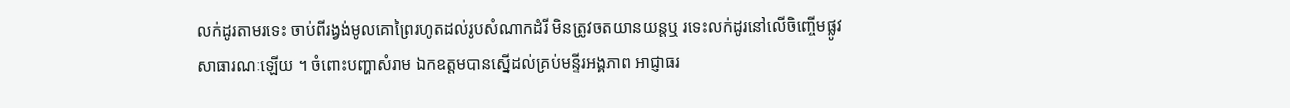លក់ដូរតាមរទេះ ចាប់ពីរង្វង់មូលគោព្រៃរហូតដល់រូបសំណាកដំរី មិនត្រូវចតយានយន្តឬ រទេះលក់ដូរនៅលើចិញ្ចើមផ្លូវសាធារណៈឡើយ ។ ចំពោះបញ្ហាសំរាម ឯកឧត្តមបានស្នើដល់គ្រប់មន្ទីរអង្គភាព អាជ្ញាធរ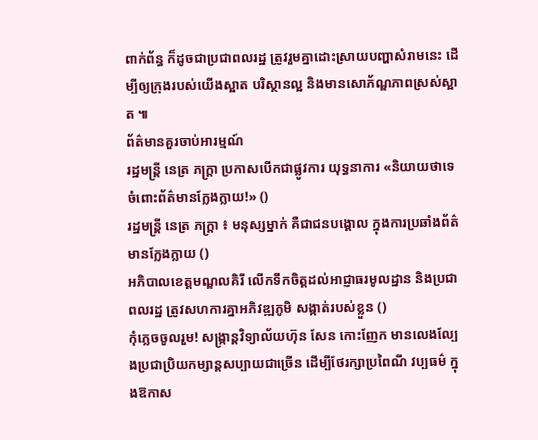ពាក់ព័ន្ធ ក៏ដូចជាប្រជាពលរដ្ឋ ត្រូវរួមគ្នាដោះស្រាយបញ្ហាសំរាមនេះ ដើម្បីឲ្យក្រុងរបស់យើងស្អាត បរិស្ថានល្អ និងមានសោភ័ណ្ឌភាពស្រស់ស្អាត ៕
ព័ត៌មានគួរចាប់អារម្មណ៍
រដ្ឋមន្ត្រី នេត្រ ភក្ត្រា ប្រកាសបើកជាផ្លូវការ យុទ្ធនាការ «និយាយថាទេ ចំពោះព័ត៌មានក្លែងក្លាយ!» ()
រដ្ឋមន្ត្រី នេត្រ ភក្ត្រា ៖ មនុស្សម្នាក់ គឺជាជនបង្គោល ក្នុងការប្រឆាំងព័ត៌មានក្លែងក្លាយ ()
អភិបាលខេត្តមណ្ឌលគិរី លើកទឹកចិត្តដល់អាជ្ញាធរមូលដ្ឋាន និងប្រជាពលរដ្ឋ ត្រូវសហការគ្នាអភិវឌ្ឍភូមិ សង្កាត់របស់ខ្លួន ()
កុំភ្លេចចូលរួម! សង្ក្រាន្តវិទ្យាល័យហ៊ុន សែន កោះញែក មានលេងល្បែងប្រជាប្រិយកម្សាន្តសប្បាយជាច្រើន ដើម្បីថែរក្សាប្រពៃណី វប្បធម៌ ក្នុងឱកាស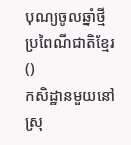បុណ្យចូលឆ្នាំថ្មី ប្រពៃណីជាតិខ្មែរ ()
កសិដ្ឋានមួយនៅស្រុ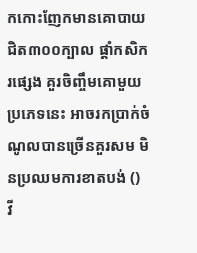កកោះញែកមានគោបាយ ជិត៣០០ក្បាល ផ្ដាំកសិករផ្សេង គួរចិញ្ចឹមគោមួយប្រភេទនេះ អាចរកប្រាក់ចំណូលបានច្រើនគួរសម មិនប្រឈមការខាតបង់ ()
វី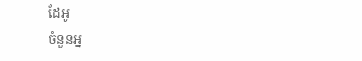ដែអូ
ចំនួនអ្ន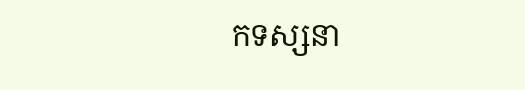កទស្សនា